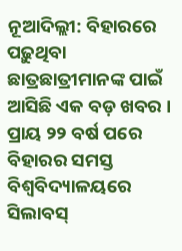ନୂଆଦିଲ୍ଲୀ: ବିହାରରେ ପଢ଼ୁଥିବା ଛାତ୍ରଛାତ୍ରୀମାନଙ୍କ ପାଇଁ ଆସିଛି ଏକ ବଡ଼ ଖବର । ପ୍ରାୟ ୨୨ ବର୍ଷ ପରେ ବିହାରର ସମସ୍ତ ବିଶ୍ୱବିଦ୍ୟାଳୟରେ ସିଲାବସ୍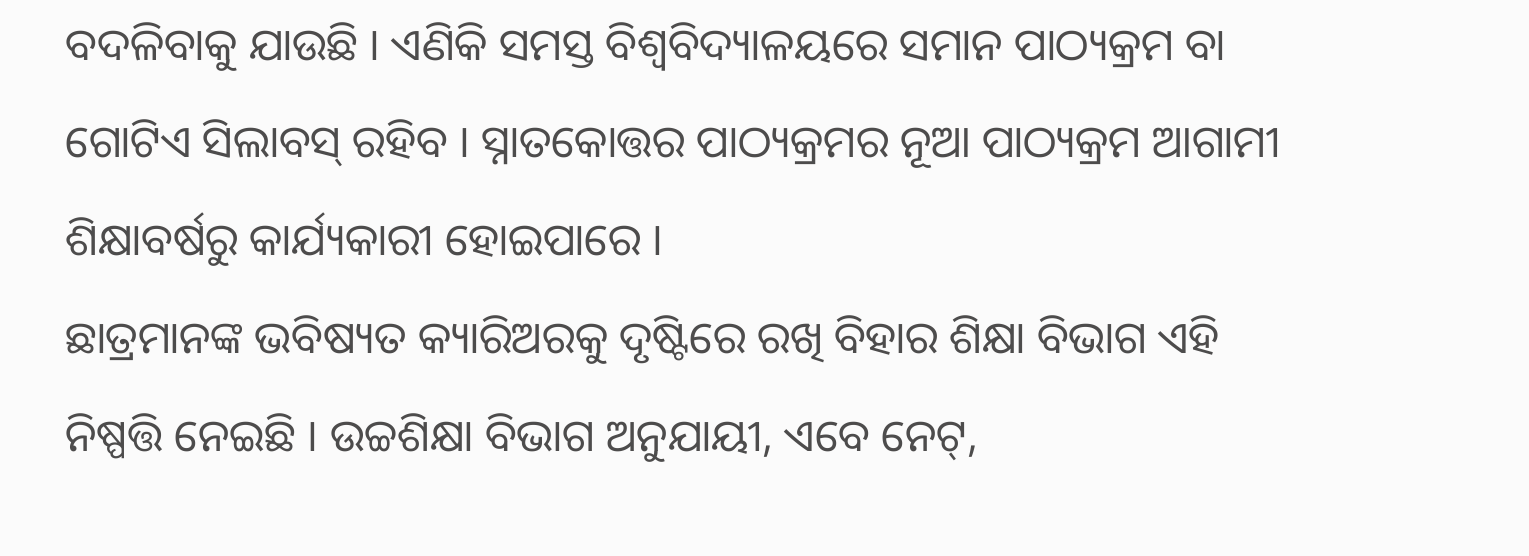ବଦଳିବାକୁ ଯାଉଛି । ଏଣିକି ସମସ୍ତ ବିଶ୍ୱବିଦ୍ୟାଳୟରେ ସମାନ ପାଠ୍ୟକ୍ରମ ବା ଗୋଟିଏ ସିଲାବସ୍ ରହିବ । ସ୍ନାତକୋତ୍ତର ପାଠ୍ୟକ୍ରମର ନୂଆ ପାଠ୍ୟକ୍ରମ ଆଗାମୀ ଶିକ୍ଷାବର୍ଷରୁ କାର୍ଯ୍ୟକାରୀ ହୋଇପାରେ ।
ଛାତ୍ରମାନଙ୍କ ଭବିଷ୍ୟତ କ୍ୟାରିଅରକୁ ଦୃଷ୍ଟିରେ ରଖି ବିହାର ଶିକ୍ଷା ବିଭାଗ ଏହି ନିଷ୍ପତ୍ତି ନେଇଛି । ଉଚ୍ଚଶିକ୍ଷା ବିଭାଗ ଅନୁଯାୟୀ, ଏବେ ନେଟ୍,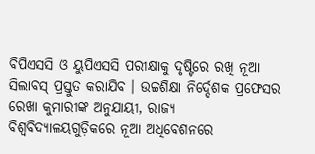ବିପିଏସସି ଓ ୟୁପିଏସସି ପରୀକ୍ଷାକୁ ଦୃଷ୍ଟିରେ ରଖି ନୂଆ ସିଲାବସ୍ ପ୍ରସ୍ତୁତ କରାଯିବ । ଉଚ୍ଚଶିକ୍ଷା ନିର୍ଦ୍ଦେଶକ ପ୍ରଫେସର ରେଖା କୁମାରୀଙ୍କ ଅନୁଯାୟୀ, ରାଜ୍ୟ ବିଶ୍ୱବିଦ୍ୟାଳୟଗୁଡ଼ିକରେ ନୂଆ ଅଧିବେଶନରେ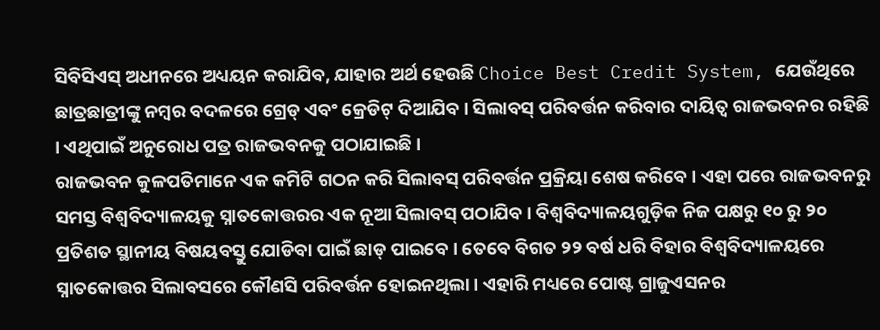ସିବିସିଏସ୍ ଅଧୀନରେ ଅଧ୍ୟୟନ କରାଯିବ, ଯାହାର ଅର୍ଥ ହେଉଛି Choice Best Credit System, ଯେଉଁଥିରେ ଛାତ୍ରଛାତ୍ରୀଙ୍କୁ ନମ୍ବର ବଦଳରେ ଗ୍ରେଡ୍ ଏବଂ କ୍ରେଡିଟ୍ ଦିଆଯିବ । ସିଲାବସ୍ ପରିବର୍ତ୍ତନ କରିବାର ଦାୟିତ୍ୱ ରାଜଭବନର ରହିଛି । ଏଥିପାଇଁ ଅନୁରୋଧ ପତ୍ର ରାଜଭବନକୁ ପଠାଯାଇଛି ।
ରାଜଭବନ କୁଳପତିମାନେ ଏକ କମିଟି ଗଠନ କରି ସିଲାବସ୍ ପରିବର୍ତ୍ତନ ପ୍ରକ୍ରିୟା ଶେଷ କରିବେ । ଏହା ପରେ ରାଜଭବନରୁ ସମସ୍ତ ବିଶ୍ୱବିଦ୍ୟାଳୟକୁ ସ୍ନାତକୋତ୍ତରର ଏକ ନୂଆ ସିଲାବସ୍ ପଠାଯିବ । ବିଶ୍ୱବିଦ୍ୟାଳୟଗୁଡ଼ିକ ନିଜ ପକ୍ଷରୁ ୧୦ ରୁ ୨୦ ପ୍ରତିଶତ ସ୍ଥାନୀୟ ବିଷୟବସ୍ତୁ ଯୋଡିବା ପାଇଁ ଛାଡ୍ ପାଇବେ । ତେବେ ବିଗତ ୨୨ ବର୍ଷ ଧରି ବିହାର ବିଶ୍ୱବିଦ୍ୟାଳୟରେ ସ୍ନାତକୋତ୍ତର ସିଲାବସରେ କୌଣସି ପରିବର୍ତ୍ତନ ହୋଇନଥିଲା । ଏହାରି ମଧ୍ୟରେ ପୋଷ୍ଟ ଗ୍ରାଜୁଏସନର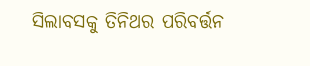ସିଲାବସକୁ ତିନିଥର ପରିବର୍ତ୍ତନ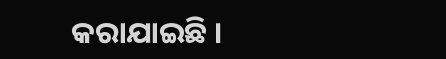କରାଯାଇଛି ।